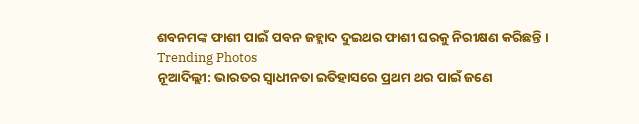ଶବନମଙ୍କ ଫାଶୀ ପାଇଁ ପବନ ଜହ୍ଲାଦ ଦୁଇଥର ଫାଶୀ ଘରକୁ ନିରୀକ୍ଷଣ କରିଛନ୍ତି ।
Trending Photos
ନୂଆଦିଲ୍ଲୀ: ଭାରତର ସ୍ୱାଧୀନତା ଇତିହାସରେ ପ୍ରଥମ ଥର ପାଇଁ ଜଣେ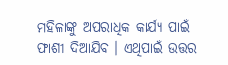ମହିଳାଙ୍କୁ ଅପରାଧିକ କାର୍ଯ୍ୟ ପାଇଁ ଫାଶୀ ଦିଆଯିବ । ଏଥିପାଇଁ ଉତ୍ତର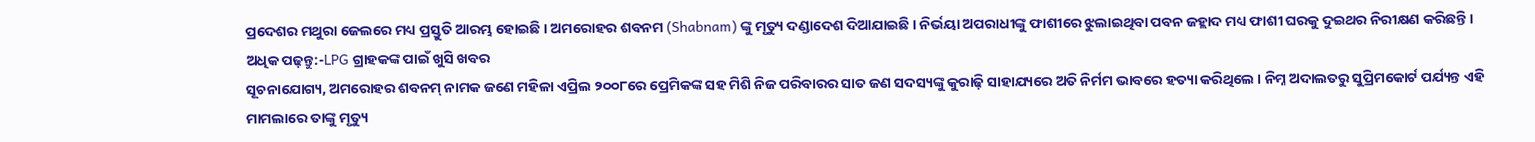ପ୍ରଦେଶର ମଥୁରା ଜେଲରେ ମଧ୍ୟ ପ୍ରସ୍ତୁତି ଆରମ୍ଭ ହୋଇଛି । ଅମରୋହର ଶବନମ (Shabnam) ଙ୍କୁ ମୃତ୍ୟୁ ଦଣ୍ଡାଦେଶ ଦିଆଯାଇଛି । ନିର୍ଭୟା ଅପରାଧୀଙ୍କୁ ଫାଶୀରେ ଝୁଲାଇଥିବା ପବନ ଜହ୍ଲାଦ ମଧ୍ୟ ଫାଶୀ ଘରକୁ ଦୁଇଥର ନିରୀକ୍ଷଣ କରିଛନ୍ତି ।
ଅଧିକ ପଢ଼ନ୍ତୁ:-LPG ଗ୍ରାହକଙ୍କ ପାଇଁ ଖୁସି ଖବର
ସୂଚନାଯୋଗ୍ୟ, ଅମରୋହର ଶବନମ୍ ନାମକ ଜଣେ ମହିଳା ଏପ୍ରିଲ ୨୦୦୮ରେ ପ୍ରେମିକଙ୍କ ସହ ମିଶି ନିଜ ପରିବାରର ସାତ ଜଣ ସଦସ୍ୟଙ୍କୁ କୁରାଢ଼ି ସାହାଯ୍ୟରେ ଅତି ନିର୍ମମ ଭାବରେ ହତ୍ୟା କରିଥିଲେ । ନିମ୍ନ ଅଦାଲତରୁ ସୁପ୍ରିମକୋର୍ଟ ପର୍ଯ୍ୟନ୍ତ ଏହି ମାମଲାରେ ତାଙ୍କୁ ମୃତ୍ୟୁ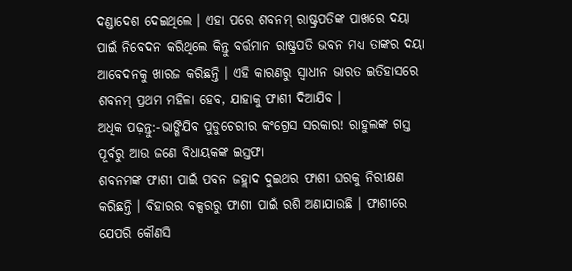ଦଣ୍ଡାଦେଶ ଦେଇଥିଲେ । ଏହା ପରେ ଶବନମ୍ ରାଷ୍ଟ୍ରପତିଙ୍କ ପାଖରେ ଦୟା ପାଇଁ ନିବେଦନ କରିଥିଲେ କିନ୍ତୁ ବର୍ତ୍ତମାନ ରାଷ୍ଟ୍ରପତି ଭବନ ମଧ୍ୟ ତାଙ୍କର ଦୟା ଆବେଦନକୁ ଖାରଜ କରିଛନ୍ତି । ଏହି କାରଣରୁ ସ୍ୱାଧୀନ ଭାରତ ଇତିହାସରେ ଶବନମ୍ ପ୍ରଥମ ମହିଳା ହେବ, ଯାହାକୁ ଫାଶୀ ଦିଆଯିବ ।
ଅଧିକ ପଢ଼ନ୍ତୁ:-ଭାଙ୍ଗିଯିବ ପୁଡୁଚେରୀର କଂଗ୍ରେସ ସରକାର! ରାହୁଲଙ୍କ ଗସ୍ତ ପୂର୍ବରୁ ଆଉ ଜଣେ ବିଧାୟକଙ୍କ ଇସ୍ତଫା
ଶବନମଙ୍କ ଫାଶୀ ପାଇଁ ପବନ ଜହ୍ଲାଦ ଦୁଇଥର ଫାଶୀ ଘରକୁ ନିରୀକ୍ଷଣ କରିଛନ୍ତି । ବିହାରର ବକ୍ସରରୁ ଫାଶୀ ପାଇଁ ରଶି ଅଣାଯାଉଛି । ଫାଶୀରେ ଯେପରି କୌଣସି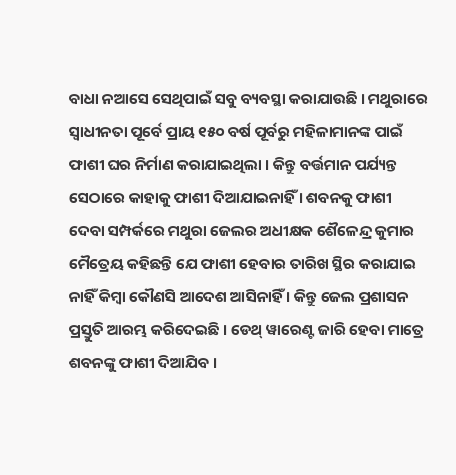ବାଧା ନଆସେ ସେଥିପାଇଁ ସବୁ ବ୍ୟବସ୍ଥା କରାଯାଉଛି । ମଥୁରାରେ ସ୍ୱାଧୀନତା ପୂର୍ବେ ପ୍ରାୟ ୧୫୦ ବର୍ଷ ପୂର୍ବରୁ ମହିଳାମାନଙ୍କ ପାଇଁ ଫାଶୀ ଘର ନିର୍ମାଣ କରାଯାଇଥିଲା । କିନ୍ତୁ ବର୍ତ୍ତମାନ ପର୍ଯ୍ୟନ୍ତ ସେଠାରେ କାହାକୁ ଫାଶୀ ଦିଆଯାଇନାହିଁ । ଶବନକୁ ଫାଶୀ ଦେବା ସମ୍ପର୍କରେ ମଥୁରା ଜେଲର ଅଧୀକ୍ଷକ ଶୈଳେନ୍ଦ୍ର କୁମାର ମୈତ୍ରେୟ କହିଛନ୍ତି ଯେ ଫାଶୀ ହେବାର ତାରିଖ ସ୍ଥିର କରାଯାଇ ନାହିଁ କିମ୍ବା କୌଣସି ଆଦେଶ ଆସିନାହିଁ । କିନ୍ତୁ ଜେଲ ପ୍ରଶାସନ ପ୍ରସ୍ତୁତି ଆରମ୍ଭ କରିଦେଇଛି । ଡେଥ୍ ୱାରେଣ୍ଟ ଜାରି ହେବା ମାତ୍ରେ ଶବନଙ୍କୁ ଫାଶୀ ଦିଆଯିବ ।